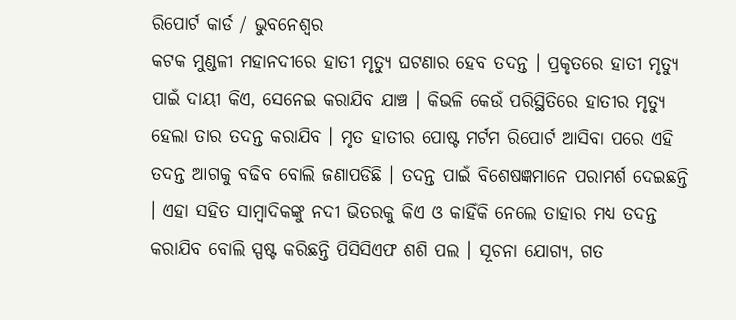ରିପୋର୍ଟ କାର୍ଡ / ଭୁବନେଶ୍ୱର
କଟକ ମୁଣ୍ଡଳୀ ମହାନଦୀରେ ହାତୀ ମୃତ୍ୟୁ ଘଟଣାର ହେବ ତଦନ୍ତ । ପ୍ରକୃତରେ ହାତୀ ମୃତ୍ୟୁ ପାଇଁ ଦାୟୀ କିଏ, ସେନେଇ କରାଯିବ ଯାଞ୍ଚ । କିଭଳି କେଉଁ ପରିସ୍ଥିତିରେ ହାତୀର ମୃତ୍ୟୁ ହେଲା ତାର ତଦନ୍ତ କରାଯିବ । ମୃତ ହାତୀର ପୋଷ୍ଟ ମର୍ଟମ ରିପୋର୍ଟ ଆସିବା ପରେ ଏହି ତଦନ୍ତ ଆଗକୁ ବଢିବ ବୋଲି ଜଣାପଡିଛି । ତଦନ୍ତ ପାଇଁ ବିଶେଷଜ୍ଞମାନେ ପରାମର୍ଶ ଦେଇଛନ୍ତି । ଏହା ସହିତ ସାମ୍ବାଦିକଙ୍କୁ ନଦୀ ଭିତରକୁ କିଏ ଓ କାହିଁକି ନେଲେ ତାହାର ମଧ୍ୟ ତଦନ୍ତ କରାଯିବ ବୋଲି ସ୍ପଷ୍ଟ କରିଛନ୍ତି ପିସିସିଏଫ ଶଶି ପଲ । ସୂଚନା ଯୋଗ୍ୟ, ଗତ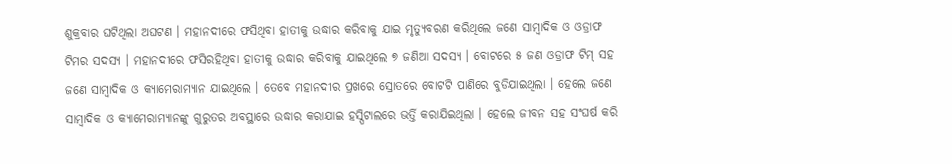ଶୁକ୍ରବାର ଘଟିଥିଲା ଅଘଟଣ । ମହାନଦୀରେ ଫସିଥିବା ହାତୀକୁ ଉଦ୍ଧାର କରିବାକୁ ଯାଇ ମୃତ୍ୟୁବରଣ କରିଥିଲେ ଜଣେ ସାମ୍ୱାଦିକ ଓ ଓଡ୍ରାଫ ଟିମର ସଦସ୍ୟ । ମହାନଦୀରେ ଫସିରହିଥିବା ହାତୀକୁ ଉଦ୍ଧାର କରିବାକୁ ଯାଇଥିଲେ ୭ ଜଣିଆ ସଦସ୍ୟ । ବୋଟରେ ୫ ଜଣ ଓଡ୍ରାଫ ଟିମ୍ ସହ ଜଣେ ସାମ୍ୱାଦିକ ଓ କ୍ୟାମେରାମ୍ୟାନ ଯାଇଥିଲେ । ତେବେ ମହାନଦୀର ପ୍ରଖରେ ସ୍ରୋତରେ ବୋଟଟି ପାଣିରେ ବୁଡିଯାଇଥିଲା । ହେଲେ ଜଣେ ସାମ୍ୱାଦିକ ଓ କ୍ୟାମେରାମ୍ୟାନଙ୍କୁ ଗୁରୁତର ଅବସ୍ଥାରେ ଉଦ୍ଧାର କରାଯାଇ ହସ୍ପିଟାଲରେ ଭର୍ତ୍ତି କରାଯିଇଥିଲା । ହେଲେ ଜୀବନ ସହ ସଂଘର୍ଷ କରି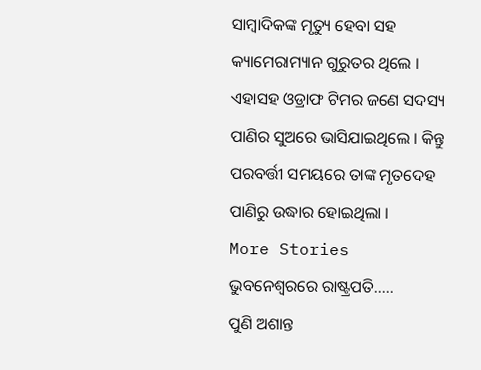ସାମ୍ୱାଦିକଙ୍କ ମୃତ୍ୟୁ ହେବା ସହ କ୍ୟାମେରାମ୍ୟାନ ଗୁରୁତର ଥିଲେ । ଏହାସହ ଓଡ୍ରାଫ ଟିମର ଜଣେ ସଦସ୍ୟ ପାଣିର ସୁଅରେ ଭାସିଯାଇଥିଲେ । କିନ୍ତୁ ପରବର୍ତ୍ତୀ ସମୟରେ ତାଙ୍କ ମୃତଦେହ ପାଣିରୁ ଉଦ୍ଧାର ହୋଇଥିଲା ।
More Stories
ଭୁବନେଶ୍ୱରରେ ରାଷ୍ଟ୍ରପତି…..
ପୁଣି ଅଶାନ୍ତ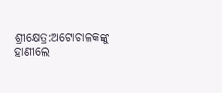ଶ୍ରୀକ୍ଷେତ୍ର:ଅଟୋଚାଳକଙ୍କୁ ହାଣୀଲେ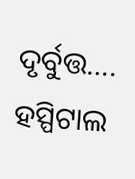ଦୃର୍ବୁତ୍ତ….
ହସ୍ପିଟାଲ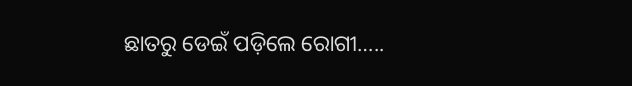ଛାତରୁ ଡେଇଁ ପଡ଼ିଲେ ରୋଗୀ…..